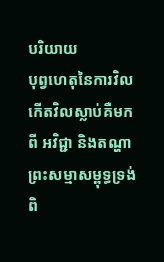បរិយាយ
បុព្វហេតុនៃការវិលកើតវិលស្លាប់គឺមកពី អវិជ្ជា និងតណ្ហា ព្រះសម្មាសម្ពុទ្ធទ្រង់ពិ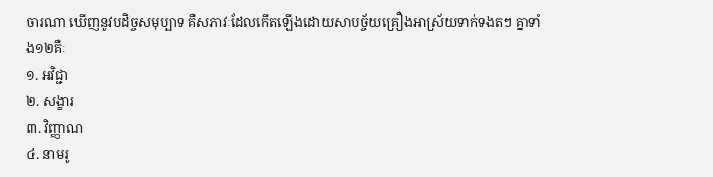ចារណា ឃើញនូវបដិច្ចសមុប្បាទ គឺសភាវៈដែលកើតឡើងដោយសាបច្ច័យគ្រឿងអាស្រ័យទាក់ទងតៗ គ្នាទាំង១២គឺៈ
១. អវិជ្ជា
២. សង្ខារ
៣. វិញ្ញាណ
៤. នាមរូ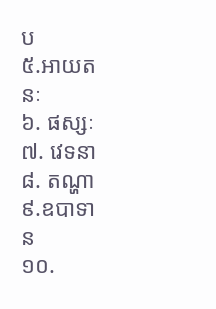ប
៥.អាយតនៈ
៦. ផស្សៈ
៧. វេទនា
៨. តណ្ហា
៩.ឧបាទាន
១០.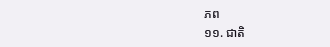ភព
១១. ជាតិ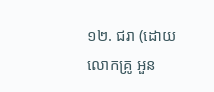១២. ជរា (ដោយលោកគ្រូ អួន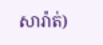សារ៉ាត់)